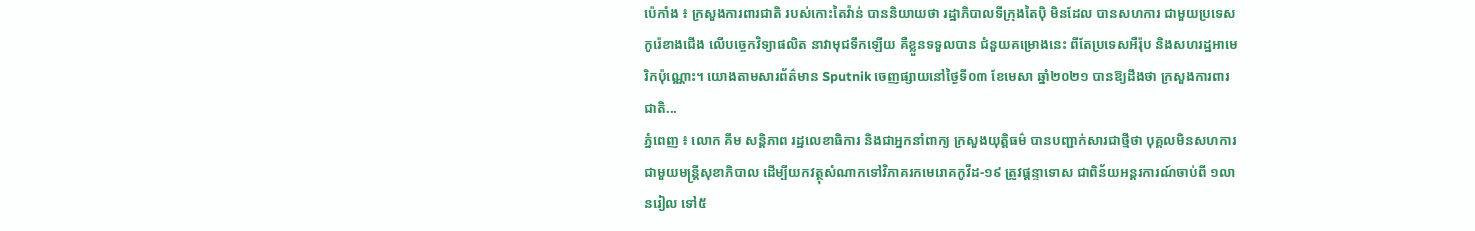ប៉េកាំង ៖ ក្រសួងការពារជាតិ របស់កោះតៃវ៉ាន់ បាននិយាយថា រដ្ឋាភិបាលទីក្រុងតៃប៉ិ មិនដែល បានសហការ ជាមួយប្រទេសកូរ៉េខាងជើង លើបច្ចេកវិទ្យាផលិត នាវាមុជទឹកឡើយ គឺខ្លួនទទួលបាន ជំនួយគម្រោងនេះ ពីតែប្រទេសអឺរ៉ុប និងសហរដ្ឋអាមេរិកប៉ុណ្ណោះ។ យោងតាមសារព័ត៌មាន Sputnik ចេញផ្សាយនៅថ្ងៃទី០៣ ខែមេសា ឆ្នាំ២០២១ បានឱ្យដឹងថា ក្រសួងការពារជាតិ...
ភ្នំពេញ ៖ លោក គឹម សន្ដិភាព រដ្ឋលេខាធិការ និងជាអ្នកនាំពាក្យ ក្រសួងយុត្តិធម៌ បានបញ្ជាក់សារជាថ្មីថា បុគ្គលមិនសហការ ជាមួយមន្រ្តីសុខាភិបាល ដើម្បីយកវត្ថុសំណាកទៅវិភាគរកមេរោគកូវីដ-១៩ ត្រូវផ្តន្ទាទោស ជាពិន័យអន្តរការណ៍ចាប់ពី ១លានរៀល ទៅ៥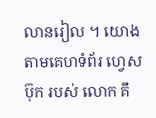លានរៀល ។ យោងតាមគេហទំព័រ ហ្វេសប៊ុក របស់ លោក គឹ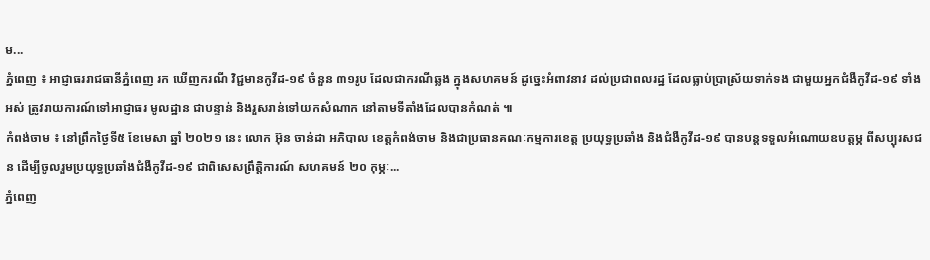ម...
ភ្នំពេញ ៖ អាជ្ញាធររាជធានីភ្នំពេញ រក ឃើញករណី វិជ្ជមានកូវីដ-១៩ ចំនួន ៣១រូប ដែលជាករណីឆ្លង ក្នុងសហគមន៍ ដូច្នេះអំពាវនាវ ដល់ប្រជាពលរដ្ឋ ដែលធ្លាប់ប្រាស្រ័យទាក់ទង ជាមួយអ្នកជំងឺកូវីដ-១៩ ទាំងអស់ ត្រូវរាយការណ៍ទៅអាជ្ញាធរ មូលដ្ឋាន ជាបន្ទាន់ និងរួសរាន់ទៅយកសំណាក នៅតាមទីតាំងដែលបានកំណត់ ៕
កំពង់ចាម ៖ នៅព្រឹកថ្ងៃទី៥ ខែមេសា ឆ្នាំ ២០២១ នេះ លោក អ៊ុន ចាន់ដា អភិបាល ខេត្តកំពង់ចាម និងជាប្រធានគណៈកម្មការខេត្ត ប្រយុទ្ធប្រឆាំង និងជំងឺកូវីដ-១៩ បានបន្តទទួលអំណោយឧបត្តម្ភ ពីសប្បុរសជន ដើម្បីចូលរួមប្រយុទ្ធប្រឆាំងជំងឺកូវីដ-១៩ ជាពិសេសព្រឹត្តិការណ៍ សហគមន៍ ២០ កុម្ភៈ...
ភ្នំពេញ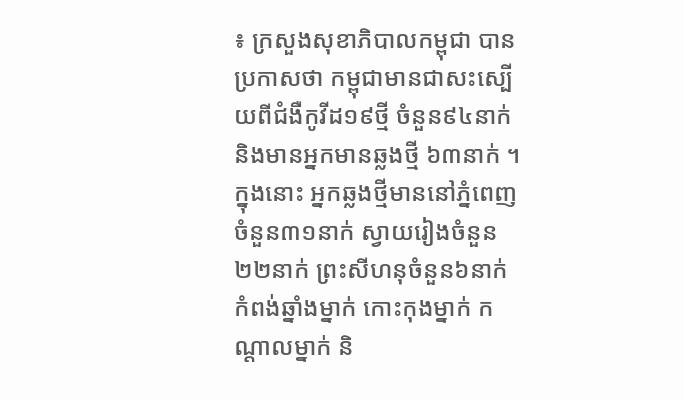៖ ក្រសួងសុខាភិបាលកម្ពុជា បានប្រកាសថា កម្ពុជាមានជាសះស្បើយពីជំងឺកូវីដ១៩ថ្មី ចំនួន៩៤នាក់ និងមានអ្នកមានឆ្លងថ្មី ៦៣នាក់ ។ ក្នុងនោះ អ្នកឆ្លងថ្មីមាននៅភ្នំពេញ ចំនួន៣១នាក់ ស្វាយរៀងចំនួន២២នាក់ ព្រះសីហនុចំនួន៦នាក់ កំពង់ឆ្នាំងម្នាក់ កោះកុងម្នាក់ កណ្តាលម្នាក់ និ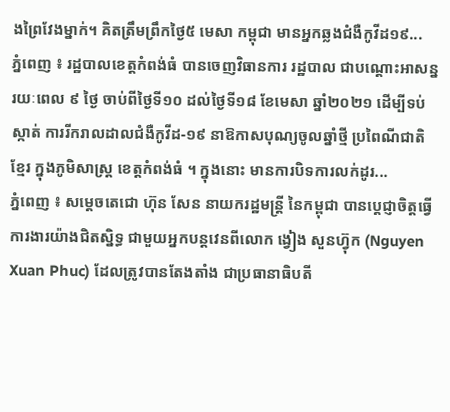ងព្រៃវែងម្នាក់។ គិតត្រឹមព្រឹកថ្ងៃ៥ មេសា កម្ពុជា មានអ្នកឆ្លងជំងឺកូវីដ១៩...
ភ្នំពេញ ៖ រដ្ឋបាលខេត្តកំពង់ធំ បានចេញវិធានការ រដ្ឋបាល ជាបណ្តោះអាសន្ន រយៈពេល ៩ ថ្ងៃ ចាប់ពីថ្ងៃទី១០ ដល់ថ្ងៃទី១៨ ខែមេសា ឆ្នាំ២០២១ ដើម្បីទប់ស្កាត់ ការរីករាលដាលជំងឺកូវីដ-១៩ នាឱកាសបុណ្យចូលឆ្នាំថ្មី ប្រពៃណីជាតិខ្មែរ ក្នុងភូមិសាស្ត្រ ខេត្តកំពង់ធំ ។ ក្នុងនោះ មានការបិទការលក់ដូរ...
ភ្នំពេញ ៖ សម្ដេចតេជោ ហ៊ុន សែន នាយករដ្ឋមន្ដ្រី នៃកម្ពុជា បានប្ដេជ្ញាចិត្តធ្វើការងារយ៉ាងជិតស្និទ្ធ ជាមួយអ្នកបន្ដវេនពីលោក ង្វៀង សួនហ៊្វុក (Nguyen Xuan Phuc) ដែលត្រូវបានតែងតាំង ជាប្រធានាធិបតី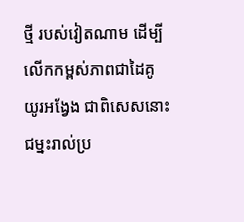ថ្មី របស់វៀតណាម ដើម្បីលើកកម្ពស់ភាពជាដៃគូ យូរអង្វែង ជាពិសេសនោះ ជម្នះរាល់ប្រ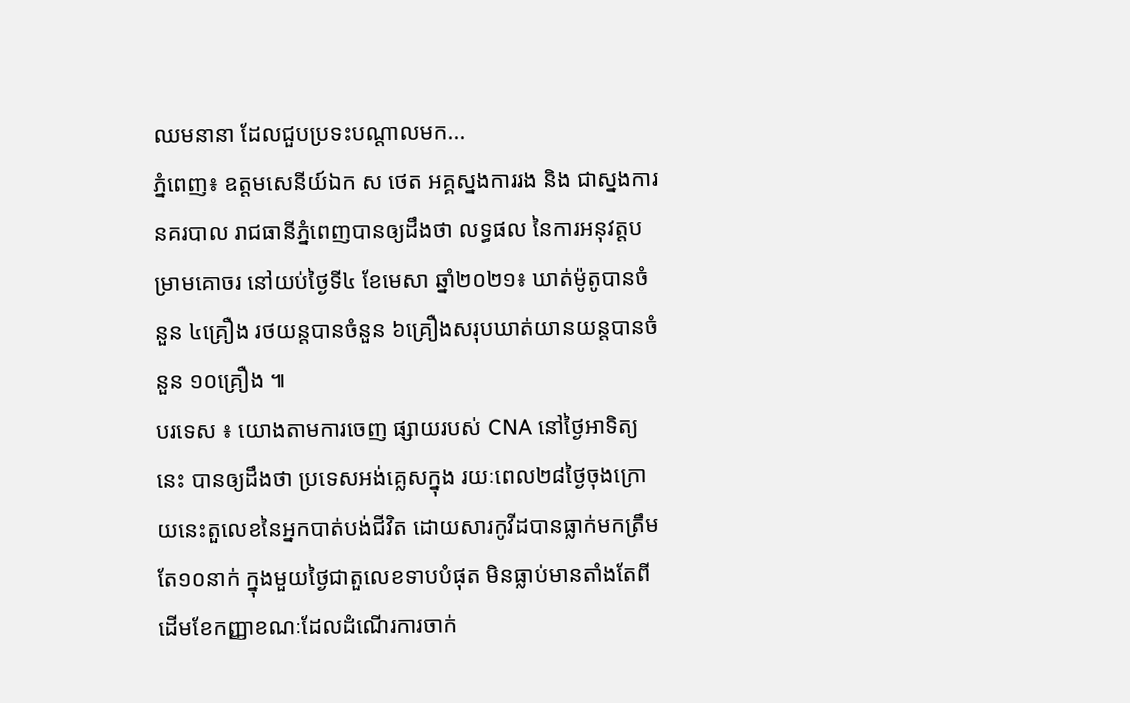ឈមនានា ដែលជួបប្រទះបណ្ដាលមក...
ភ្នំពេញ៖ ឧត្ដមសេនីយ៍ឯក ស ថេត អគ្គស្នងការរង និង ជាស្នងការនគរបាល រាជធានីភ្នំពេញបានឲ្យដឹងថា លទ្ធផល នៃការអនុវត្តបម្រាមគោចរ នៅយប់ថ្ងៃទី៤ ខែមេសា ឆ្នាំ២០២១៖ ឃាត់ម៉ូតូបានចំនួន ៤គ្រឿង រថយន្តបានចំនួន ៦គ្រឿងសរុបឃាត់យានយន្តបានចំនួន ១០គ្រឿង ៕
បរទេស ៖ យោងតាមការចេញ ផ្សាយរបស់ CNA នៅថ្ងៃអាទិត្យនេះ បានឲ្យដឹងថា ប្រទេសអង់គ្លេសក្នុង រយៈពេល២៨ថ្ងៃចុងក្រោយនេះតួលេខនៃអ្នកបាត់បង់ជីវិត ដោយសារកូវីដបានធ្លាក់មកត្រឹមតែ១០នាក់ ក្នុងមួយថ្ងៃជាតួលេខទាបបំផុត មិនធ្លាប់មានតាំងតែពីដើមខែកញ្ញាខណៈដែលដំណើរការចាក់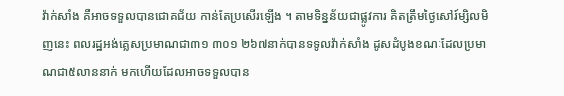វ៉ាក់សាំង គឺអាចទទួលបានជោគជ័យ កាន់តែប្រសើរឡើង ។ តាមទិន្នន័យជាផ្លូវការ គិតត្រឹមថ្ងៃសៅរ៍ម្សិលមិញនេះ ពលរដ្ឋអង់គ្លេសប្រមាណជា៣១ ៣០១ ២៦៧នាក់បានទទូលវ៉ាក់សាំង ដូសដំបូងខណៈដែលប្រមាណជា៥លាននាក់ មកហើយដែលអាចទទួលបាន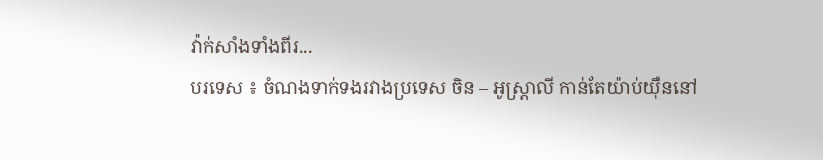វ៉ាក់សាំងទាំងពីរ...
បរទេស ៖ ចំណងទាក់ទងរវាងប្រទេស ចិន – អូស្ត្រាលី កាន់តែយ៉ាប់យ៉ឺននៅ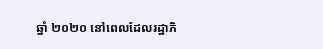ឆ្នាំ ២០២០ នៅពេលដែលរដ្ឋាភិ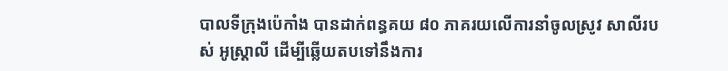បាលទីក្រុងប៉េកាំង បានដាក់ពន្ធគយ ៨០ ភាគរយលើការនាំចូលស្រូវ សាលីរបស់ អូស្ត្រាលី ដើម្បីឆ្លើយតបទៅនឹងការ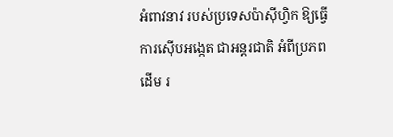អំពាវនាវ របស់ប្រទេសប៉ាស៊ីហ្វិក ឱ្យធ្វើការស៊ើបអង្កេត ជាអន្តរជាតិ អំពីប្រភពដើម រ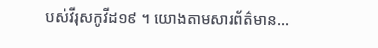បស់វីរុសកូវីដ១៩ ។ យោងតាមសារព័ត៌មាន...